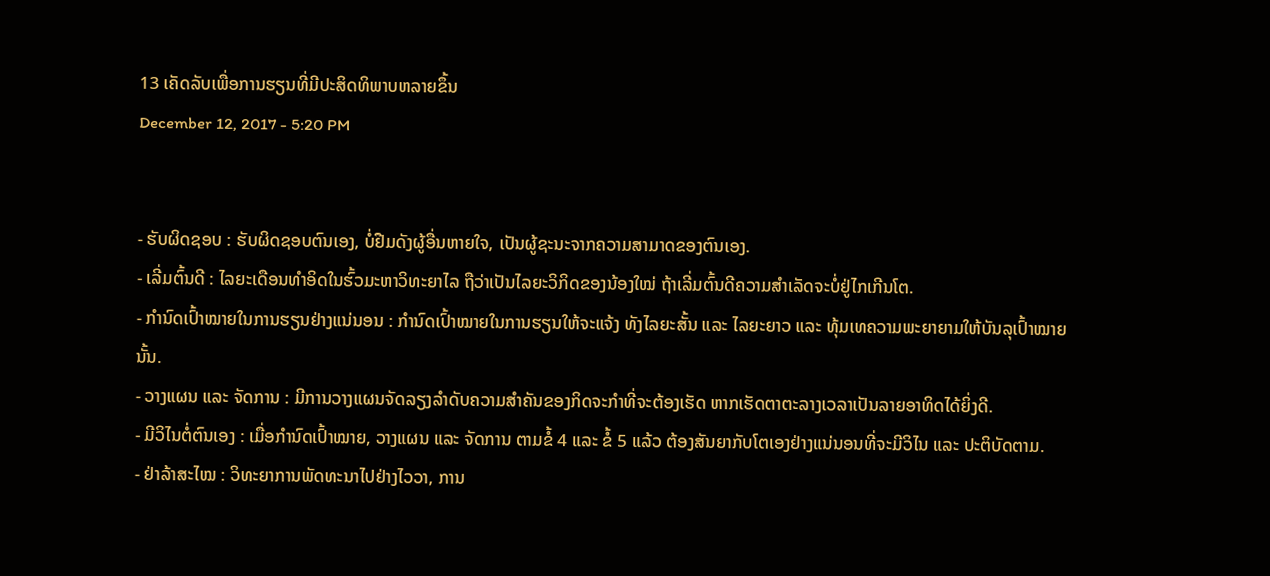13 ເຄັດລັບເພື່ອການຮຽນທີ່ມີປະສິດທິພາບຫລາຍຂຶ້ນ
December 12, 2017 - 5:20 PM


- ຮັບຜິດຊອບ : ຮັບຜິດຊອບຕົນເອງ, ບໍ່ຢືມດັງຜູ້ອື່ນຫາຍໃຈ, ເປັນຜູ້ຊະນະຈາກຄວາມສາມາດຂອງຕົນເອງ.
- ເລີ່ມຕົ້ນດີ : ໄລຍະເດືອນທຳອິດໃນຮົ້ວມະຫາວິທະຍາໄລ ຖືວ່າເປັນໄລຍະວິກິດຂອງນ້ອງໃໝ່ ຖ້າເລີ່ມຕົ້ນດີຄວາມສຳເລັດຈະບໍ່ຢູ່ໄກເກີນໂຕ.
- ກຳນົດເປົ້າໝາຍໃນການຮຽນຢ່າງແນ່ນອນ : ກຳນົດເປົ້າໝາຍໃນການຮຽນໃຫ້ຈະແຈ້ງ ທັງໄລຍະສັ້ນ ແລະ ໄລຍະຍາວ ແລະ ທຸ້ມເທຄວາມພະຍາຍາມໃຫ້ບັນລຸເປົ້າໝາຍນັ້ນ.
- ວາງແຜນ ແລະ ຈັດການ : ມີການວາງແຜນຈັດລຽງລຳດັບຄວາມສຳຄັນຂອງກິດຈະກຳທີ່ຈະຕ້ອງເຮັດ ຫາກເຮັດຕາຕະລາງເວລາເປັນລາຍອາທິດໄດ້ຍິ່ງດີ.
- ມີວິໄນຕໍ່ຕົນເອງ : ເມື່ອກຳນົດເປົ້າໝາຍ, ວາງແຜນ ແລະ ຈັດການ ຕາມຂໍ້ 4 ແລະ ຂໍ້ 5 ແລ້ວ ຕ້ອງສັນຍາກັບໂຕເອງຢ່າງແນ່ນອນທີ່ຈະມີວິໄນ ແລະ ປະຕິບັດຕາມ.
- ຢ່າລ້າສະໄໝ : ວິທະຍາການພັດທະນາໄປຢ່າງໄວວາ, ການ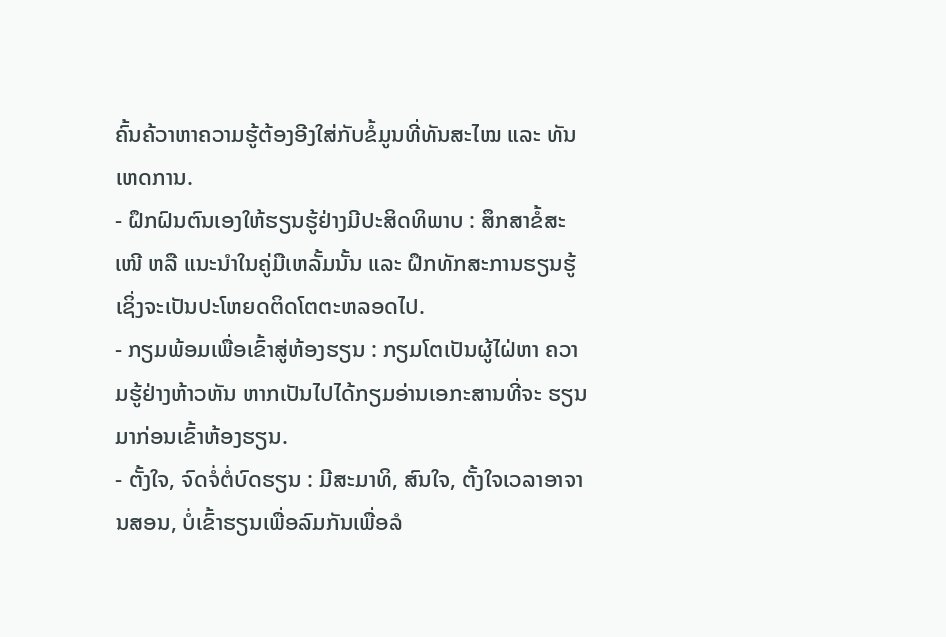ຄົ້ນຄ້ວາຫາຄວາມຮູ້ຕ້ອງອີງໃສ່ກັບຂໍ້ມູນທີ່ທັນສະໄໝ ແລະ ທັນເຫດການ.
- ຝຶກຝົນຕົນເອງໃຫ້ຮຽນຮູ້ຢ່າງມີປະສິດທິພາບ : ສຶກສາຂໍ້ສະເໜີ ຫລື ແນະນຳໃນຄູ່ມືເຫລັ້ມນັ້ນ ແລະ ຝຶກທັກສະການຮຽນຮູ້ ເຊິ່ງຈະເປັນປະໂຫຍດຕິດໂຕຕະຫລອດໄປ.
- ກຽມພ້ອມເພື່ອເຂົ້າສູ່ຫ້ອງຮຽນ : ກຽມໂຕເປັນຜູ້ໄຝ່ຫາ ຄວາມຮູ້ຢ່າງຫ້າວຫັນ ຫາກເປັນໄປໄດ້ກຽມອ່ານເອກະສານທີ່ຈະ ຮຽນມາກ່ອນເຂົ້າຫ້ອງຮຽນ.
- ຕັ້ງໃຈ, ຈົດຈໍ່ຕໍ່ບົດຮຽນ : ມີສະມາທິ, ສົນໃຈ, ຕັ້ງໃຈເວລາອາຈານສອນ, ບໍ່ເຂົ້າຮຽນເພື່ອລົມກັນເພື່ອລໍ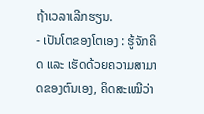ຖ້າເວລາເລີກຮຽນ.
- ເປັນໂຕຂອງໂຕເອງ : ຮູ້ຈັກຄິດ ແລະ ເຮັດດ້ວຍຄວາມສາມາດຂອງຕົນເອງ, ຄິດສະເໝີວ່າ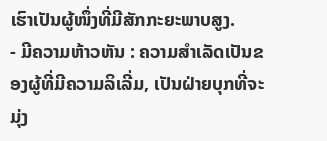ເຮົາເປັນຜູ້ໜຶ່ງທີ່ມີສັກກະຍະພາບສູງ.
- ມີຄວາມຫ້າວຫັນ : ຄວາມສຳເລັດເປັນຂອງຜູ້ທີ່ມີຄວາມລິເລີ່ມ, ເປັນຝ່າຍບຸກທີ່ຈະມຸ່ງ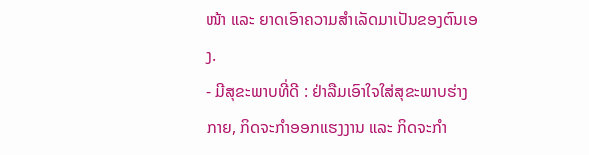ໜ້າ ແລະ ຍາດເອົາຄວາມສຳເລັດມາເປັນຂອງຕົນເອງ.
- ມີສຸຂະພາບທີ່ດີ : ຢ່າລືມເອົາໃຈໃສ່ສຸຂະພາບຮ່າງກາຍ, ກິດຈະກຳອອກແຮງງານ ແລະ ກິດຈະກຳ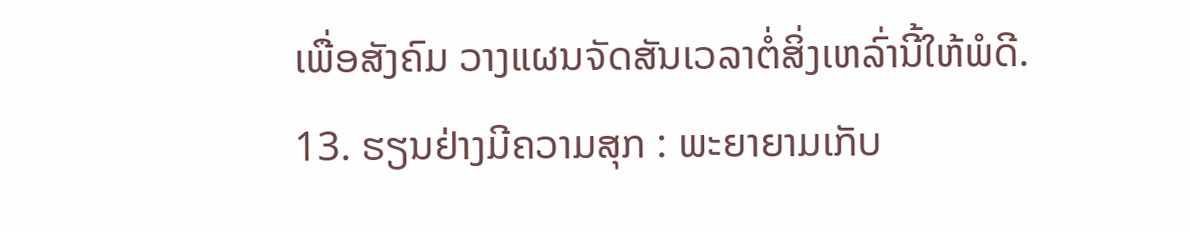ເພື່ອສັງຄົມ ວາງແຜນຈັດສັນເວລາຕໍ່ສິ່ງເຫລົ່ານີ້ໃຫ້ພໍດີ.
13. ຮຽນຢ່າງມີຄວາມສຸກ : ພະຍາຍາມເກັບ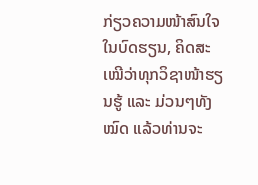ກ່ຽວຄວາມໜ້າສົນໃຈໃນບົດຮຽນ, ຄິດສະເໝີວ່າທຸກວິຊາໜ້າຮຽນຮູ້ ແລະ ມ່ວນໆທັງໝົດ ແລ້ວທ່ານຈະ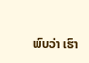ພົບວ່າ ເຮົາ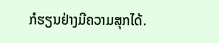ກໍຮຽນຢ່າງມີຄວາມສຸກໄດ້.